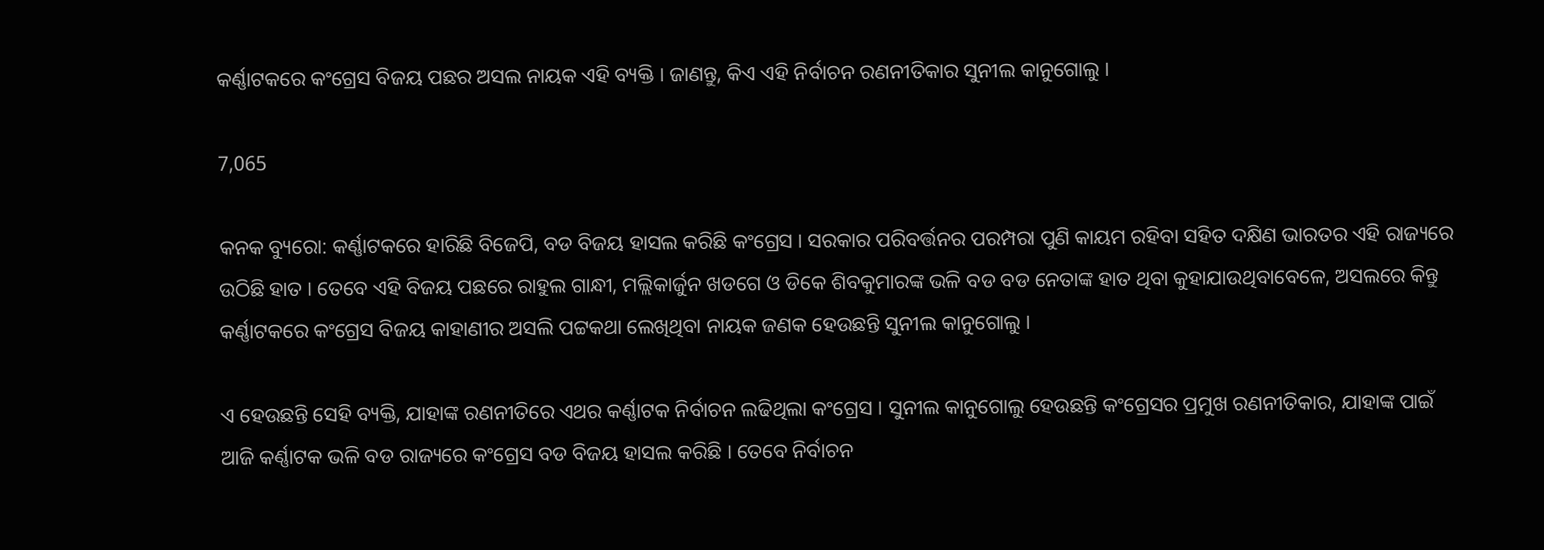କର୍ଣ୍ଣାଟକରେ କଂଗ୍ରେସ ବିଜୟ ପଛର ଅସଲ ନାୟକ ଏହି ବ୍ୟକ୍ତି । ଜାଣନ୍ତୁ, କିଏ ଏହି ନିର୍ବାଚନ ରଣନୀତିକାର ସୁନୀଲ କାନୁଗୋଲୁ ।

7,065

କନକ ବ୍ୟୁରୋ: କର୍ଣ୍ଣାଟକରେ ହାରିଛି ବିଜେପି, ବଡ ବିଜୟ ହାସଲ କରିଛି କଂଗ୍ରେସ । ସରକାର ପରିବର୍ତ୍ତନର ପରମ୍ପରା ପୁଣି କାୟମ ରହିବା ସହିତ ଦକ୍ଷିଣ ଭାରତର ଏହି ରାଜ୍ୟରେ ଉଠିଛି ହାତ । ତେବେ ଏହି ବିଜୟ ପଛରେ ରାହୁଲ ଗାନ୍ଧୀ, ମଲ୍ଲିକାର୍ଜୁନ ଖଡଗେ ଓ ଡିକେ ଶିବକୁମାରଙ୍କ ଭଳି ବଡ ବଡ ନେତାଙ୍କ ହାତ ଥିବା କୁହାଯାଉଥିବାବେଳେ, ଅସଲରେ କିନ୍ତୁ କର୍ଣ୍ଣାଟକରେ କଂଗ୍ରେସ ବିଜୟ କାହାଣୀର ଅସଲି ପଟ୍ଟକଥା ଲେଖିଥିବା ନାୟକ ଜଣକ ହେଉଛନ୍ତି ସୁନୀଲ କାନୁଗୋଲୁ ।

ଏ ହେଉଛନ୍ତି ସେହି ବ୍ୟକ୍ତି, ଯାହାଙ୍କ ରଣନୀତିରେ ଏଥର କର୍ଣ୍ଣାଟକ ନିର୍ବାଚନ ଲଢିଥିଲା କଂଗ୍ରେସ । ସୁନୀଲ କାନୁଗୋଲୁ ହେଉଛନ୍ତି କଂଗ୍ରେସର ପ୍ରମୁଖ ରଣନୀତିକାର, ଯାହାଙ୍କ ପାଇଁ ଆଜି କର୍ଣ୍ଣାଟକ ଭଳି ବଡ ରାଜ୍ୟରେ କଂଗ୍ରେସ ବଡ ବିଜୟ ହାସଲ କରିଛି । ତେବେ ନିର୍ବାଚନ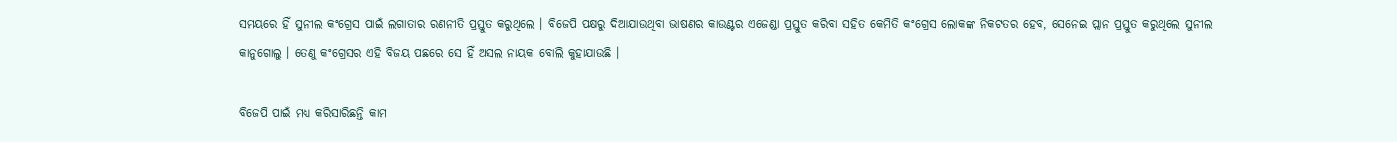ସମୟରେ ହିଁ ସୁନୀଲ କଂଗ୍ରେସ ପାଇଁ ଲଗାତାର ରଣନୀତି ପ୍ରସ୍ତୁତ କରୁଥିଲେ । ବିଜେପି ପକ୍ଷରୁ ଦିଆଯାଉଥିବା ଭାଷଣର କାଉଣ୍ଟର ଏଜେଣ୍ଡା ପ୍ରସ୍ତୁତ କରିବା ସହିତ କେମିତି କଂଗ୍ରେସ ଲୋକଙ୍କ ନିକଟତର ହେବ, ସେନେଇ ପ୍ଲାନ ପ୍ରସ୍ତୁତ କରୁଥିଲେ ସୁନୀଲ କାନୁଗୋଲୁ । ତେଣୁ କଂଗ୍ରେସର ଏହି ବିଜୟ ପଛରେ ସେ ହିଁ ଅସଲ ନାୟକ ବୋଲି କୁହାଯାଉଛି ।

ବିଜେପି ପାଇଁ ମଧ୍ୟ କରିସାରିଛନ୍ତି କାମ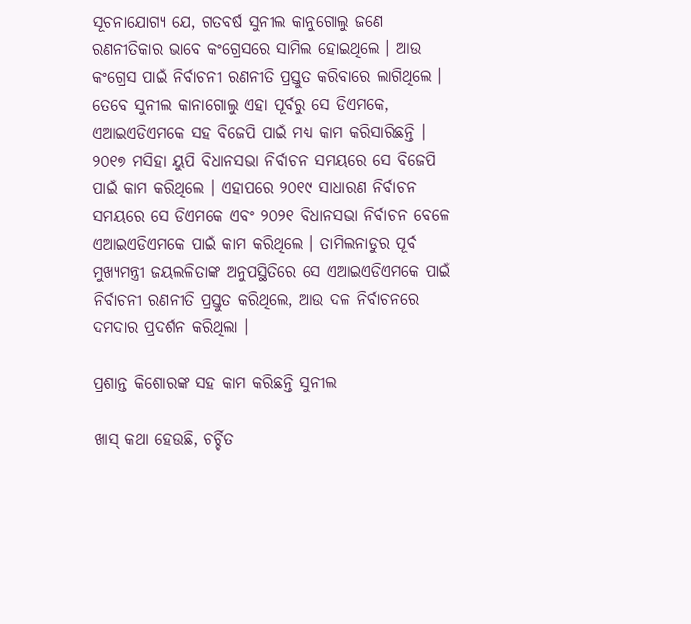ସୂଚନାଯୋଗ୍ୟ ଯେ, ଗତବର୍ଷ ସୁନୀଲ କାନୁଗୋଲୁ ଜଣେ ରଣନୀତିକାର ଭାବେ କଂଗ୍ରେସରେ ସାମିଲ ହୋଇଥିଲେ । ଆଉ କଂଗ୍ରେସ ପାଇଁ ନିର୍ବାଚନୀ ରଣନୀତି ପ୍ରସ୍ତୁତ କରିବାରେ ଲାଗିଥିଲେ । ତେବେ ସୁନୀଲ କାନାଗୋଲୁ ଏହା ପୂର୍ବରୁ ସେ ଡିଏମକେ, ଏଆଇଏଡିଏମକେ ସହ ବିଜେପି ପାଇଁ ମଧ୍ୟ କାମ କରିସାରିଛନ୍ତି । ୨୦୧୭ ମସିହା ୟୁପି ବିଧାନସଭା ନିର୍ବାଚନ ସମୟରେ ସେ ବିଜେପି ପାଇଁ କାମ କରିଥିଲେ । ଏହାପରେ ୨୦୧୯ ସାଧାରଣ ନିର୍ବାଚନ ସମୟରେ ସେ ଡିଏମକେ ଏବଂ ୨୦୨୧ ବିଧାନସଭା ନିର୍ବାଚନ ବେଳେ ଏଆଇଏଡିଏମକେ ପାଇଁ କାମ କରିଥିଲେ । ତାମିଲନାଡୁର ପୂର୍ବ ମୁଖ୍ୟମନ୍ତ୍ରୀ ଜୟଲଳିତାଙ୍କ ଅନୁପସ୍ଥିତିରେ ସେ ଏଆଇଏଡିଏମକେ ପାଇଁ ନିର୍ବାଚନୀ ରଣନୀତି ପ୍ରସ୍ତୁତ କରିଥିଲେ, ଆଉ ଦଳ ନିର୍ବାଚନରେ ଦମଦାର ପ୍ରଦର୍ଶନ କରିଥିଲା ।

ପ୍ରଶାନ୍ତ କିଶୋରଙ୍କ ସହ କାମ କରିଛନ୍ତି ସୁନୀଲ

ଖାସ୍ କଥା ହେଉଛି, ଚର୍ଚ୍ଚିତ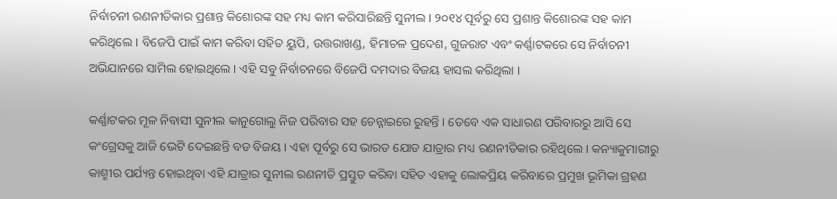ନିର୍ବାଚନୀ ରଣନୀତିକାର ପ୍ରଶାନ୍ତ କିଶୋରଙ୍କ ସହ ମଧ୍ୟ କାମ କରିସାରିଛନ୍ତି ସୁନୀଲ । ୨୦୧୪ ପୂର୍ବରୁ ସେ ପ୍ରଶାନ୍ତ କିଶୋରଙ୍କ ସହ କାମ କରିଥିଲେ । ବିଜେପି ପାଇଁ କାମ କରିବା ସହିତ ୟୁପି, ଉତ୍ତରାଖଣ୍ଡ, ହିମାଚଳ ପ୍ରଦେଶ, ଗୁଜରାଟ ଏବଂ କର୍ଣ୍ଣାଟକରେ ସେ ନିର୍ବାଚନୀ ଅଭିଯାନରେ ସାମିଲ ହୋଇଥିଲେ । ଏହି ସବୁ ନିର୍ବାଚନରେ ବିଜେପି ଦମଦାର ବିଜୟ ହାସଲ କରିଥିଲା ।

କର୍ଣ୍ଣାଟକର ମୂଳ ନିବାସୀ ସୁନୀଲ କାନୁଗୋଲୁ ନିଜ ପରିବାର ସହ ଚେନ୍ନାଇରେ ରୁହନ୍ତି । ତେବେ ଏକ ସାଧାରଣ ପରିବାରରୁ ଆସି ସେ କଂଗ୍ରେସକୁ ଆଜି ଭେଟି ଦେଇଛନ୍ତି ବଡ ବିଜୟ । ଏହା ପୂର୍ବରୁ ସେ ଭାରତ ଯୋଡ ଯାତ୍ରାର ମଧ୍ୟ ରଣନୀତିକାର ରହିଥିଲେ । କନ୍ୟାକୁମାରୀରୁ କାଶ୍ମୀର ପର୍ଯ୍ୟନ୍ତ ହୋଇଥିବା ଏହି ଯାତ୍ରାର ସୁନୀଲ ରଣନୀତି ପ୍ରସ୍ତୁତ କରିବା ସହିତ ଏହାକୁ ଲୋକପ୍ରିୟ କରିବାରେ ପ୍ରମୁଖ ଭୂମିକା ଗ୍ରହଣ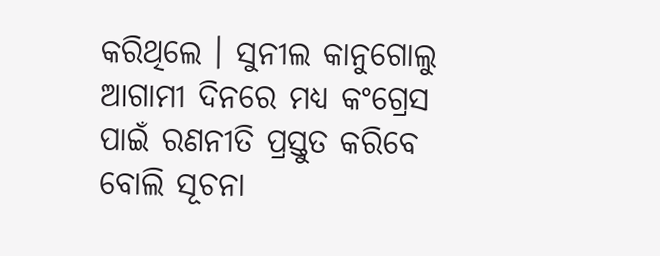କରିଥିଲେ । ସୁନୀଲ କାନୁଗୋଲୁ ଆଗାମୀ ଦିନରେ ମଧ୍ୟ କଂଗ୍ରେସ ପାଇଁ ରଣନୀତି ପ୍ରସ୍ତୁତ କରିବେ ବୋଲି ସୂଚନା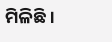ମିଳିଛି ।